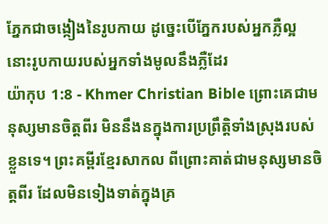ភ្នែកជាចង្កៀងនៃរូបកាយ ដូច្នេះបើភ្នែករបស់អ្នកភ្លឺល្អ នោះរូបកាយរបស់អ្នកទាំងមូលនឹងភ្លឺដែរ
យ៉ាកុប 1:8 - Khmer Christian Bible ព្រោះគេជាមនុស្សមានចិត្ដពីរ មិននឹងនក្នុងការប្រព្រឹត្ដិទាំងស្រុងរបស់ខ្លួនទេ។ ព្រះគម្ពីរខ្មែរសាកល ពីព្រោះគាត់ជាមនុស្សមានចិត្តពីរ ដែលមិនទៀងទាត់ក្នុងគ្រ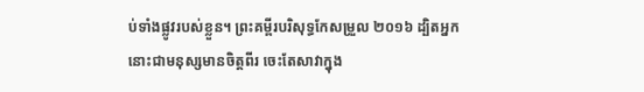ប់ទាំងផ្លូវរបស់ខ្លួន។ ព្រះគម្ពីរបរិសុទ្ធកែសម្រួល ២០១៦ ដ្បិតអ្នកនោះជាមនុស្សមានចិត្តពីរ ចេះតែសាវាក្នុង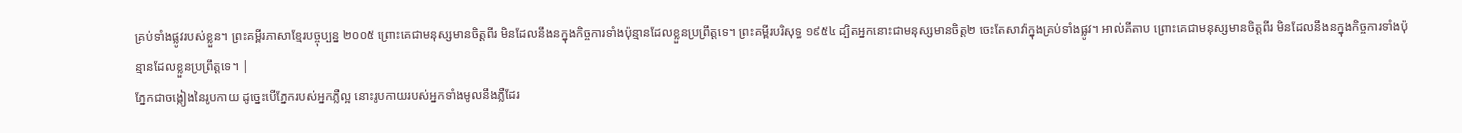គ្រប់ទាំងផ្លូវរបស់ខ្លួន។ ព្រះគម្ពីរភាសាខ្មែរបច្ចុប្បន្ន ២០០៥ ព្រោះគេជាមនុស្សមានចិត្តពីរ មិនដែលនឹងនក្នុងកិច្ចការទាំងប៉ុន្មានដែលខ្លួនប្រព្រឹត្តទេ។ ព្រះគម្ពីរបរិសុទ្ធ ១៩៥៤ ដ្បិតអ្នកនោះជាមនុស្សមានចិត្ត២ ចេះតែសាវ៉ាក្នុងគ្រប់ទាំងផ្លូវ។ អាល់គីតាប ព្រោះគេជាមនុស្សមានចិត្ដពីរ មិនដែលនឹងនក្នុងកិច្ចការទាំងប៉ុន្មានដែលខ្លួនប្រព្រឹត្ដទេ។ |
ភ្នែកជាចង្កៀងនៃរូបកាយ ដូច្នេះបើភ្នែករបស់អ្នកភ្លឺល្អ នោះរូបកាយរបស់អ្នកទាំងមូលនឹងភ្លឺដែរ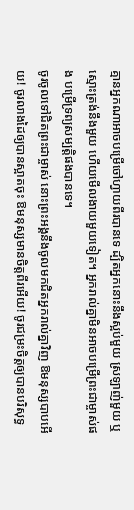គ្មានអ្នកណាអាចបម្រើចៅហ្វាយពីរបានទេ ដ្បិតអ្នកនោះនឹងស្អប់មួយ ស្រឡាញ់មួយ ឬស្មោះត្រង់នឹងមួយ ហើយមើលងាយមួយទៀត។ អ្នករាល់គ្នាមិនអាចបម្រើព្រះជាម្ចាស់ផង បម្រើទ្រព្យសម្បត្ដិផងបានទេ។
ចូរចូលទៅជិតព្រះជាម្ចាស់ នោះព្រះអង្គនឹងចូលមកជិតអ្នករាល់គ្នាវិញ ឱមនុស្សបាបអើយ! ចូរលាងដៃឲ្យបានស្អាតចុះ ឱមនុស្សមានចិត្តពីរអើយ! ចូរជម្រះចិត្តឲ្យបានបរិសុទ្ធ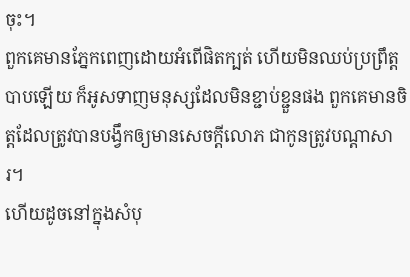ចុះ។
ពួកគេមានភ្នែកពេញដោយអំពើផិតក្បត់ ហើយមិនឈប់ប្រព្រឹត្ដបាបឡើយ ក៏អូសទាញមនុស្សដែលមិនខ្ជាប់ខ្ជួនផង ពួកគេមានចិត្ដដែលត្រូវបានបង្វឹកឲ្យមានសេចក្ដីលោភ ជាកូនត្រូវបណ្ដាសារ។
ហើយដូចនៅក្នុងសំបុ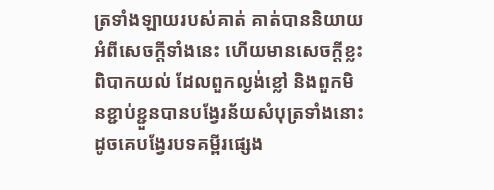ត្រទាំងឡាយរបស់គាត់ គាត់បាននិយាយអំពីសេចក្ដីទាំងនេះ ហើយមានសេចក្ដីខ្លះពិបាកយល់ ដែលពួកល្ងង់ខ្លៅ និងពួកមិនខ្ជាប់ខ្ជួនបានបង្វែរន័យសំបុត្រទាំងនោះ ដូចគេបង្វែរបទគម្ពីរផ្សេង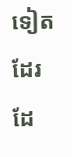ទៀតដែរ ដែ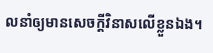លនាំឲ្យមានសេចក្ដីវិនាសលើខ្លួនឯង។